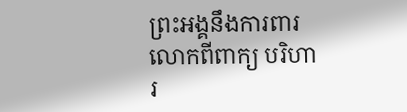ព្រះអង្គនឹងការពារលោកពីពាក្យ បរិហារ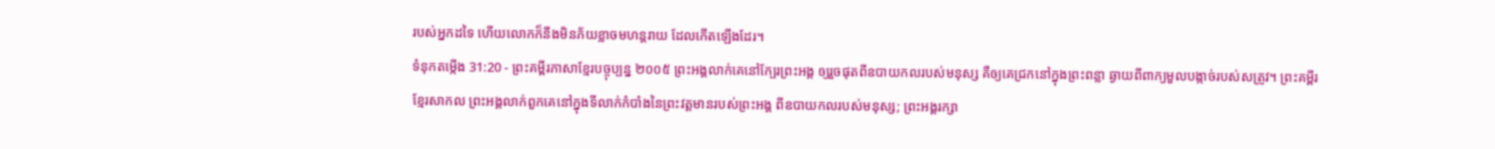របស់អ្នកដទៃ ហើយលោកក៏នឹងមិនភ័យខ្លាចមហន្តរាយ ដែលកើតឡើងដែរ។
ទំនុកតម្កើង 31:20 - ព្រះគម្ពីរភាសាខ្មែរបច្ចុប្បន្ន ២០០៥ ព្រះអង្គលាក់គេនៅក្បែរព្រះអង្គ ឲ្យរួចផុតពីឧបាយកលរបស់មនុស្ស គឺឲ្យគេជ្រកនៅក្នុងព្រះពន្លា ឆ្ងាយពីពាក្យមួលបង្កាច់របស់សត្រូវ។ ព្រះគម្ពីរខ្មែរសាកល ព្រះអង្គលាក់ពួកគេនៅក្នុងទីលាក់កំបាំងនៃព្រះវត្តមានរបស់ព្រះអង្គ ពីឧបាយកលរបស់មនុស្ស; ព្រះអង្គរក្សា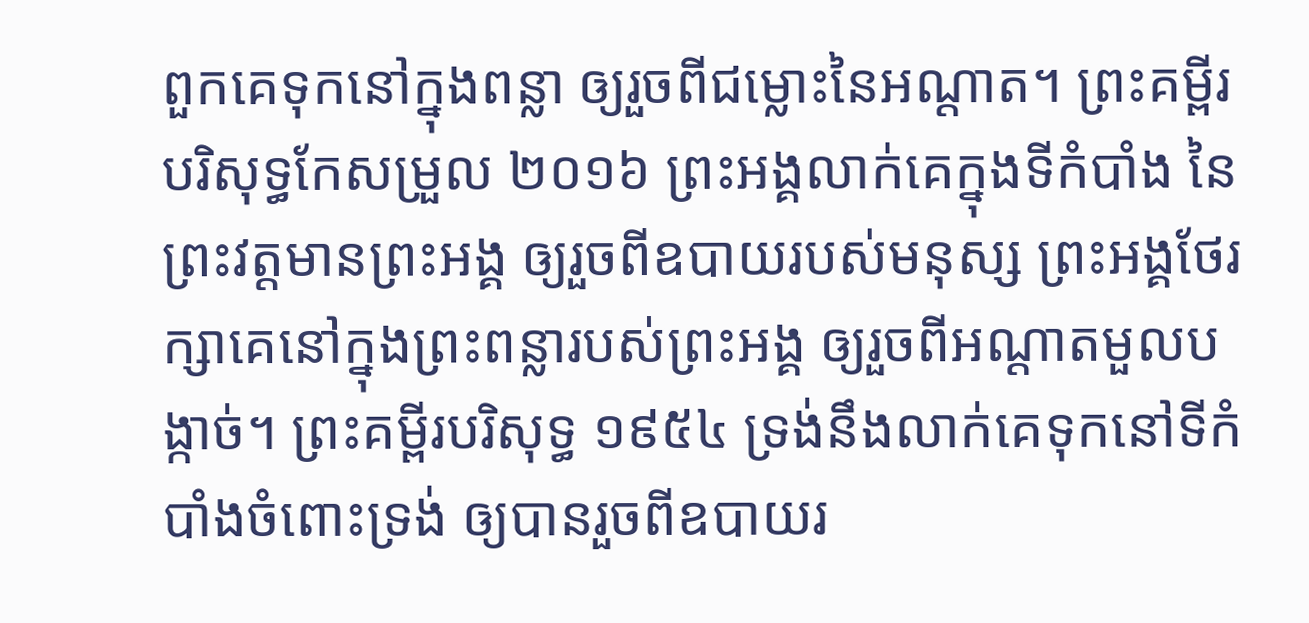ពួកគេទុកនៅក្នុងពន្លា ឲ្យរួចពីជម្លោះនៃអណ្ដាត។ ព្រះគម្ពីរបរិសុទ្ធកែសម្រួល ២០១៦ ព្រះអង្គលាក់គេក្នុងទីកំបាំង នៃព្រះវត្តមានព្រះអង្គ ឲ្យរួចពីឧបាយរបស់មនុស្ស ព្រះអង្គថែរក្សាគេនៅក្នុងព្រះពន្លារបស់ព្រះអង្គ ឲ្យរួចពីអណ្ដាតមួលបង្កាច់។ ព្រះគម្ពីរបរិសុទ្ធ ១៩៥៤ ទ្រង់នឹងលាក់គេទុកនៅទីកំបាំងចំពោះទ្រង់ ឲ្យបានរួចពីឧបាយរ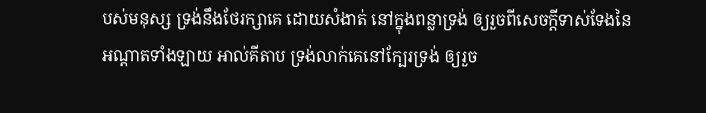បស់មនុស្ស ទ្រង់នឹងថែរក្សាគេ ដោយសំងាត់ នៅក្នុងពន្លាទ្រង់ ឲ្យរួចពីសេចក្ដីទាស់ទែងនៃអណ្តាតទាំងឡាយ អាល់គីតាប ទ្រង់លាក់គេនៅក្បែរទ្រង់ ឲ្យរួច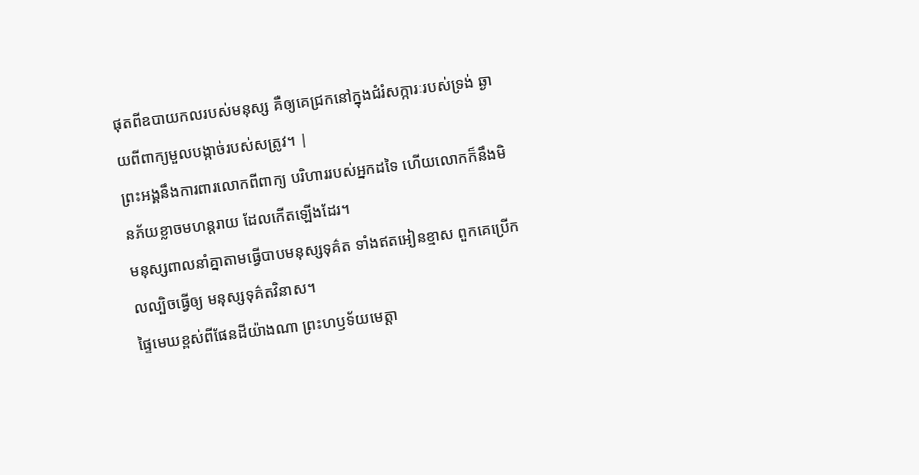ផុតពីឧបាយកលរបស់មនុស្ស គឺឲ្យគេជ្រកនៅក្នុងជំរំសក្ការៈរបស់ទ្រង់ ឆ្ងាយពីពាក្យមួលបង្កាច់របស់សត្រូវ។ |
ព្រះអង្គនឹងការពារលោកពីពាក្យ បរិហាររបស់អ្នកដទៃ ហើយលោកក៏នឹងមិនភ័យខ្លាចមហន្តរាយ ដែលកើតឡើងដែរ។
មនុស្សពាលនាំគ្នាតាមធ្វើបាបមនុស្សទុគ៌ត ទាំងឥតអៀនខ្មាស ពួកគេប្រើកលល្បិចធ្វើឲ្យ មនុស្សទុគ៌តវិនាស។
ផ្ទៃមេឃខ្ពស់ពីផែនដីយ៉ាងណា ព្រះហឫទ័យមេត្តា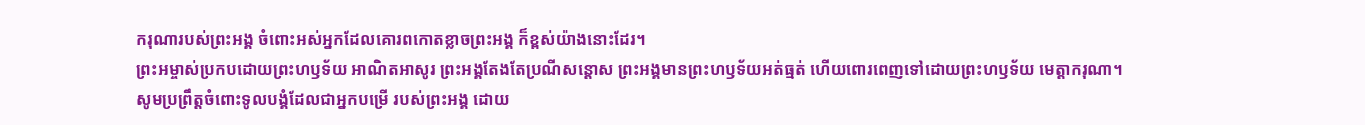ករុណារបស់ព្រះអង្គ ចំពោះអស់អ្នកដែលគោរពកោតខ្លាចព្រះអង្គ ក៏ខ្ពស់យ៉ាងនោះដែរ។
ព្រះអម្ចាស់ប្រកបដោយព្រះហឫទ័យ អាណិតអាសូរ ព្រះអង្គតែងតែប្រណីសន្ដោស ព្រះអង្គមានព្រះហឫទ័យអត់ធ្មត់ ហើយពោរពេញទៅដោយព្រះហឫទ័យ មេត្តាករុណា។
សូមប្រព្រឹត្តចំពោះទូលបង្គំដែលជាអ្នកបម្រើ របស់ព្រះអង្គ ដោយ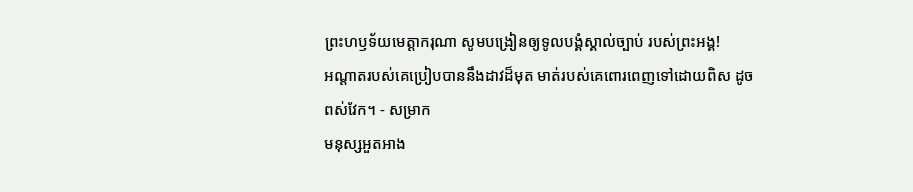ព្រះហឫទ័យមេត្តាករុណា សូមបង្រៀនឲ្យទូលបង្គំស្គាល់ច្បាប់ របស់ព្រះអង្គ!
អណ្ដាតរបស់គេប្រៀបបាននឹងដាវដ៏មុត មាត់របស់គេពោរពេញទៅដោយពិស ដូចពស់វែក។ - សម្រាក
មនុស្សអួតអាង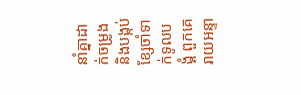នាំគ្នាដាក់ចម្រូង និងបង្កប់ខ្សែចាំទាក់ទូលបង្គំ ពួកគេរាយអន្ទា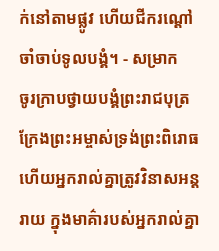ក់នៅតាមផ្លូវ ហើយជីករណ្ដៅចាំចាប់ទូលបង្គំ។ - សម្រាក
ចូរក្រាបថ្វាយបង្គំព្រះរាជបុត្រ ក្រែងព្រះអម្ចាស់ទ្រង់ព្រះពិរោធ ហើយអ្នករាល់គ្នាត្រូវវិនាសអន្តរាយ ក្នុងមាគ៌ារបស់អ្នករាល់គ្នា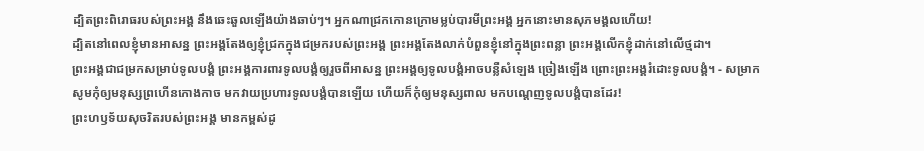ដ្បិតព្រះពិរោធរបស់ព្រះអង្គ នឹងឆេះឆួលឡើងយ៉ាងឆាប់ៗ។ អ្នកណាជ្រកកោនក្រោមម្លប់បារមីព្រះអង្គ អ្នកនោះមានសុភមង្គលហើយ!
ដ្បិតនៅពេលខ្ញុំមានអាសន្ន ព្រះអង្គតែងឲ្យខ្ញុំជ្រកក្នុងជម្រករបស់ព្រះអង្គ ព្រះអង្គតែងលាក់បំពួនខ្ញុំនៅក្នុងព្រះពន្លា ព្រះអង្គលើកខ្ញុំដាក់នៅលើថ្មដា។
ព្រះអង្គជាជម្រកសម្រាប់ទូលបង្គំ ព្រះអង្គការពារទូលបង្គំឲ្យរួចពីអាសន្ន ព្រះអង្គឲ្យទូលបង្គំអាចបន្លឺសំឡេង ច្រៀងឡើង ព្រោះព្រះអង្គរំដោះទូលបង្គំ។ - សម្រាក
សូមកុំឲ្យមនុស្សព្រហើនកោងកាច មកវាយប្រហារទូលបង្គំបានឡើយ ហើយក៏កុំឲ្យមនុស្សពាល មកបណ្តេញទូលបង្គំបានដែរ!
ព្រះហឫទ័យសុចរិតរបស់ព្រះអង្គ មានកម្ពស់ដូ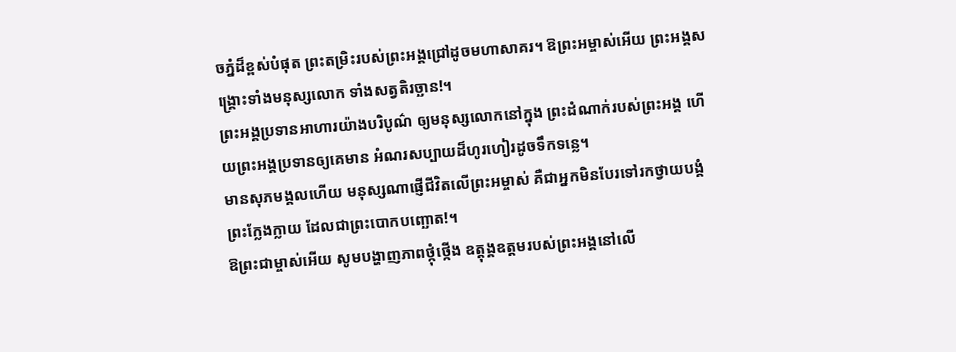ចភ្នំដ៏ខ្ពស់បំផុត ព្រះតម្រិះរបស់ព្រះអង្គជ្រៅដូចមហាសាគរ។ ឱព្រះអម្ចាស់អើយ ព្រះអង្គសង្គ្រោះទាំងមនុស្សលោក ទាំងសត្វតិរច្ឆាន!។
ព្រះអង្គប្រទានអាហារយ៉ាងបរិបូណ៌ ឲ្យមនុស្សលោកនៅក្នុង ព្រះដំណាក់របស់ព្រះអង្គ ហើយព្រះអង្គប្រទានឲ្យគេមាន អំណរសប្បាយដ៏ហូរហៀរដូចទឹកទន្លេ។
មានសុភមង្គលហើយ មនុស្សណាផ្ញើជីវិតលើព្រះអម្ចាស់ គឺជាអ្នកមិនបែរទៅរកថ្វាយបង្គំព្រះក្លែងក្លាយ ដែលជាព្រះបោកបញ្ឆោត!។
ឱព្រះជាម្ចាស់អើយ សូមបង្ហាញភាពថ្កុំថ្កើង ឧត្តុង្គឧត្ដមរបស់ព្រះអង្គនៅលើ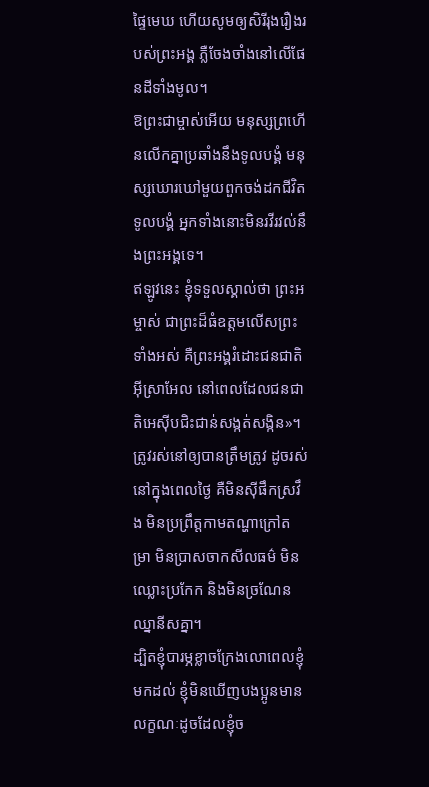ផ្ទៃមេឃ ហើយសូមឲ្យសិរីរុងរឿងរបស់ព្រះអង្គ ភ្លឺចែងចាំងនៅលើផែនដីទាំងមូល។
ឱព្រះជាម្ចាស់អើយ មនុស្សព្រហើនលើកគ្នាប្រឆាំងនឹងទូលបង្គំ មនុស្សឃោរឃៅមួយពួកចង់ដកជីវិតទូលបង្គំ អ្នកទាំងនោះមិនរវីរវល់នឹងព្រះអង្គទេ។
ឥឡូវនេះ ខ្ញុំទទួលស្គាល់ថា ព្រះអម្ចាស់ ជាព្រះដ៏ធំឧត្ដមលើសព្រះទាំងអស់ គឺព្រះអង្គរំដោះជនជាតិអ៊ីស្រាអែល នៅពេលដែលជនជាតិអេស៊ីបជិះជាន់សង្កត់សង្កិន»។
ត្រូវរស់នៅឲ្យបានត្រឹមត្រូវ ដូចរស់នៅក្នុងពេលថ្ងៃ គឺមិនស៊ីផឹកស្រវឹង មិនប្រព្រឹត្តកាមតណ្ហាក្រៅតម្រា មិនប្រាសចាកសីលធម៌ មិនឈ្លោះប្រកែក និងមិនច្រណែនឈ្នានីសគ្នា។
ដ្បិតខ្ញុំបារម្ភខ្លាចក្រែងលោពេលខ្ញុំមកដល់ ខ្ញុំមិនឃើញបងប្អូនមានលក្ខណៈដូចដែលខ្ញុំច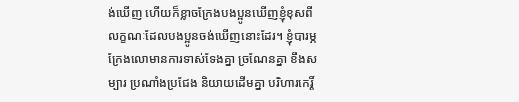ង់ឃើញ ហើយក៏ខ្លាចក្រែងបងប្អូនឃើញខ្ញុំខុសពីលក្ខណៈដែលបងប្អូនចង់ឃើញនោះដែរ។ ខ្ញុំបារម្ភក្រែងលោមានការទាស់ទែងគ្នា ច្រណែនគ្នា ខឹងសម្បារ ប្រណាំងប្រជែង និយាយដើមគ្នា បរិហារកេរ្តិ៍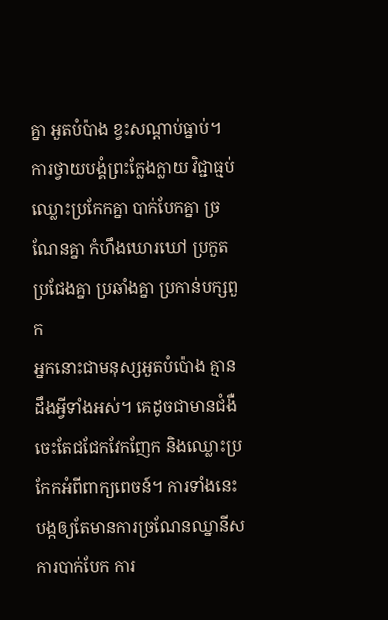គ្នា អួតបំប៉ាង ខ្វះសណ្ដាប់ធ្នាប់។
ការថ្វាយបង្គំព្រះក្លែងក្លាយ វិជ្ជាធ្មប់ ឈ្លោះប្រកែកគ្នា បាក់បែកគ្នា ច្រណែនគ្នា កំហឹងឃោរឃៅ ប្រកួតប្រជែងគ្នា ប្រឆាំងគ្នា ប្រកាន់បក្សពួក
អ្នកនោះជាមនុស្សអួតបំប៉ោង គ្មានដឹងអ្វីទាំងអស់។ គេដូចជាមានជំងឺ ចេះតែជជែកវែកញែក និងឈ្លោះប្រកែកអំពីពាក្យពេចន៍។ ការទាំងនេះបង្កឲ្យតែមានការច្រណែនឈ្នានីស ការបាក់បែក ការ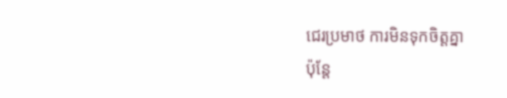ជេរប្រមាថ ការមិនទុកចិត្តគ្នា
ប៉ុន្តែ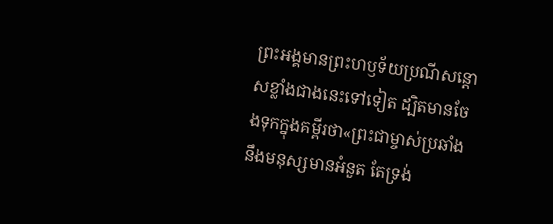ព្រះអង្គមានព្រះហឫទ័យប្រណីសន្ដោសខ្លាំងជាងនេះទៅទៀត ដ្បិតមានចែងទុកក្នុងគម្ពីរថា«ព្រះជាម្ចាស់ប្រឆាំងនឹងមនុស្សមានអំនួត តែទ្រង់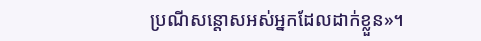ប្រណីសន្ដោសអស់អ្នកដែលដាក់ខ្លួន»។